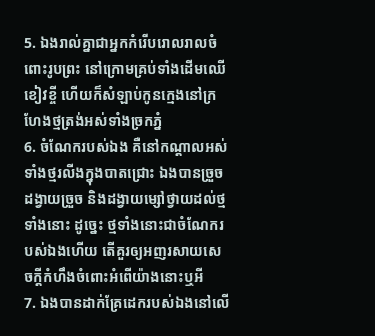5. ឯងរាល់គ្នាជាអ្នកកំរើបរោលរាលចំពោះរូបព្រះ នៅក្រោមគ្រប់ទាំងដើមឈើខៀវខ្ចី ហើយក៏សំឡាប់កូនក្មេងនៅក្រហែងថ្មត្រង់អស់ទាំងច្រកភ្នំ
6. ចំណែករបស់ឯង គឺនៅកណ្តាលអស់ទាំងថ្មរលីងក្នុងបាតជ្រោះ ឯងបានច្រួចដង្វាយច្រួច និងដង្វាយម្សៅថ្វាយដល់ថ្មទាំងនោះ ដូច្នេះ ថ្មទាំងនោះជាចំណែករបស់ឯងហើយ តើគួរឲ្យអញរសាយសេចក្ដីកំហឹងចំពោះអំពើយ៉ាងនោះឬអី
7. ឯងបានដាក់គ្រែដេករបស់ឯងនៅលើ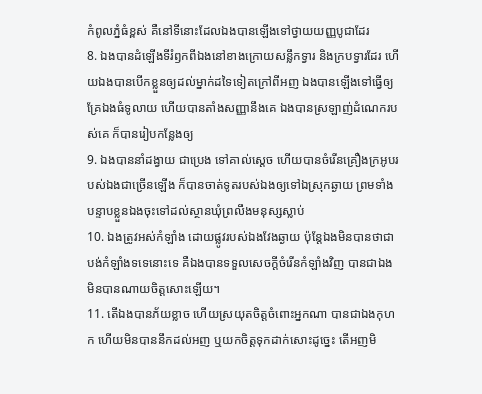កំពូលភ្នំធំខ្ពស់ គឺនៅទីនោះដែលឯងបានឡើងទៅថ្វាយយញ្ញបូជាដែរ
8. ឯងបានដំឡើងទីរំឭកពីឯងនៅខាងក្រោយសន្លឹកទ្វារ និងក្របទ្វារដែរ ហើយឯងបានបើកខ្លួនឲ្យដល់ម្នាក់ដទៃទៀតក្រៅពីអញ ឯងបានឡើងទៅធ្វើឲ្យគ្រែឯងធំទូលាយ ហើយបានតាំងសញ្ញានឹងគេ ឯងបានស្រឡាញ់ដំណេករបស់គេ ក៏បានរៀបកន្លែងឲ្យ
9. ឯងបាននាំដង្វាយ ជាប្រេង ទៅគាល់ស្តេច ហើយបានចំរើនគ្រឿងក្រអូបរបស់ឯងជាច្រើនឡើង ក៏បានចាត់ទូតរបស់ឯងឲ្យទៅឯស្រុកឆ្ងាយ ព្រមទាំងបន្ទាបខ្លួនឯងចុះទៅដល់ស្ថានឃុំព្រលឹងមនុស្សស្លាប់
10. ឯងត្រូវអស់កំឡាំង ដោយផ្លូវរបស់ឯងវែងឆ្ងាយ ប៉ុន្តែឯងមិនបានថាជាបង់កំឡាំងទទេនោះទេ គឺឯងបានទទួលសេចក្ដីចំរើនកំឡាំងវិញ បានជាឯងមិនបានណាយចិត្តសោះឡើយ។
11. តើឯងបានភ័យខ្លាច ហើយស្រយុតចិត្តចំពោះអ្នកណា បានជាឯងកុហក ហើយមិនបាននឹកដល់អញ ឬយកចិត្តទុកដាក់សោះដូច្នេះ តើអញមិ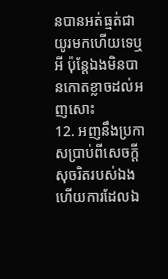នបានអត់ធ្មត់ជាយូរមកហើយទេឬអី ប៉ុន្តែឯងមិនបានកោតខ្លាចដល់អញសោះ
12. អញនឹងប្រកាសប្រាប់ពីសេចក្ដីសុចរិតរបស់ឯង ហើយការដែលឯ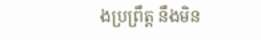ងប្រព្រឹត្ត នឹងមិន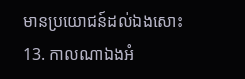មានប្រយោជន៍ដល់ឯងសោះ
13. កាលណាឯងអំ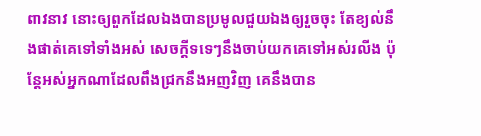ពាវនាវ នោះឲ្យពួកដែលឯងបានប្រមូលជួយឯងឲ្យរួចចុះ តែខ្យល់នឹងផាត់គេទៅទាំងអស់ សេចក្ដីទទេៗនឹងចាប់យកគេទៅអស់រលីង ប៉ុន្តែអស់អ្នកណាដែលពឹងជ្រកនឹងអញវិញ គេនឹងបាន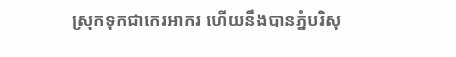ស្រុកទុកជាកេរអាករ ហើយនឹងបានភ្នំបរិសុ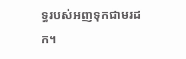ទ្ធរបស់អញទុកជាមរដក។